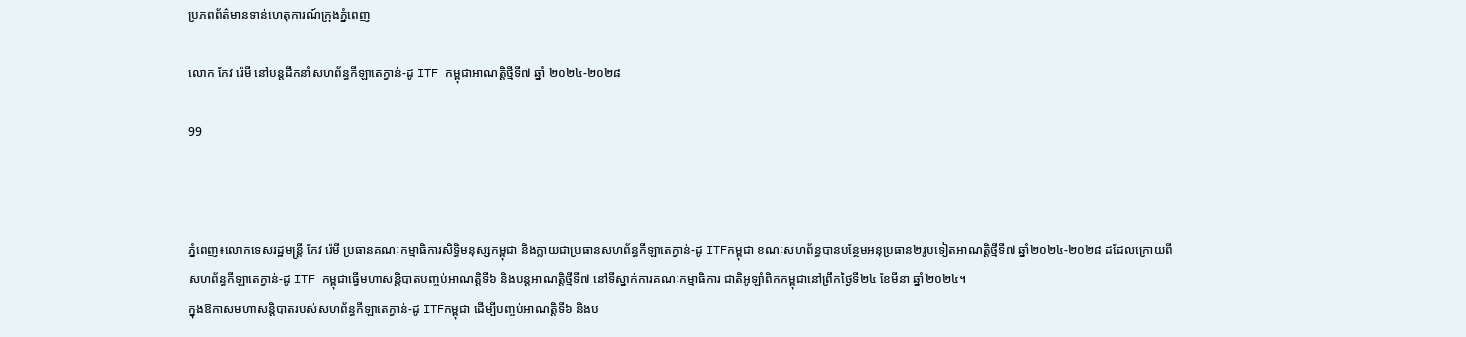ប្រភពព័ត៌មានទាន់ហេតុការណ៍ក្រុងភ្នំពេញ

លោក កែវ រ៉េមី នៅបន្តដឹកនាំសហព័ន្ធកីឡាតេក្វាន់-ដូ ITF កម្ពុជាអាណត្តិថ្មីទី៧ ឆ្នាំ ២០២៤-២០២៨

99



ភ្នំពេញ៖លោកទេសរដ្ឋមន្ត្រី កែវ រ៉េមី ប្រធានគណៈកម្មាធិការសិទ្ធិមនុស្សកម្ពុជា និងក្លាយជាប្រធានសហព័ន្ធកីឡាតេក្វាន់-ដូ ITFកម្ពុជា ខណៈសហព័ន្ធបានបន្ថែមអនុប្រធាន២រូបទៀតអាណត្តិថ្មីទី៧ ឆ្នាំ២០២៤-២០២៨ ដដែលក្រោយពីសហព័ន្ធកីឡាតេក្វាន់-ដូ ITF កម្ពុជាធ្វើមហាសន្តិបាតបញ្ចប់អាណត្តិទី៦ និងបន្តអាណត្តិថ្មីទី៧ នៅទីស្នាក់ការគណៈកម្មាធិការ ជាតិអូឡាំពិកកម្ពុជានៅព្រឹកថ្ងៃទី២៤ ខែមីនា ឆ្នាំ២០២៤។
ក្នុងឱកាសមហាសន្តិបាតរបស់សហព័ន្ធកីឡាតេក្វាន់-ដូ ITFកម្ពុជា ដើម្បីបញ្ចប់អាណត្តិទី៦ និងប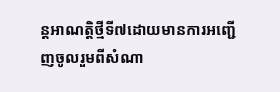ន្តអាណត្តិថ្មីទី៧ដោយមានការអញ្ជើញចូលរួមពីសំណា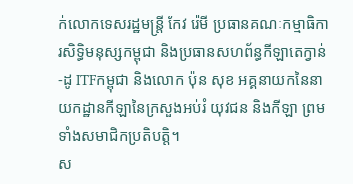ក់លោកទេសរដ្ឋមន្ត្រី កែវ រ៉េមី ប្រធានគណៈកម្មាធិការសិទ្ធិមនុស្សកម្ពុជា និងប្រធានសហព័ន្ធកីឡាតេក្វាន់-ដូ ITFកម្ពុជា និងលោក ប៉ុន សុខ អគ្គនាយកនៃនាយកដ្ឋានកីឡានៃក្រសួងអប់រំ យុវជន និងកីឡា ព្រមទាំងសមាជិកប្រតិបត្តិ។
ស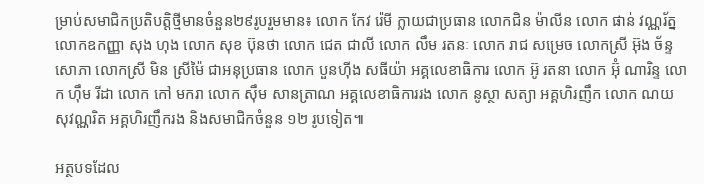ម្រាប់សមាជិកប្រតិបត្តិថ្មីមានចំនួន២៩រូបរួមមាន៖ លោក កែវ រ៉េមី ក្លាយជាប្រធាន លោកជិន ម៉ាលីន លោក ផាន់ វណ្ណរ័ត្ន លោកឧកញ្ញា សុង ហុង លោក សុខ ប៊ុនថា លោក ជេត ជាលី លោក លឹម រតនៈ លោក រាជ សម្រេច លោកស្រី អ៊ុង ច័ន្ទសោភា លោកស្រី មិន ស្រីម៉ៃ ជាអនុប្រធាន លោក បួនហ៊ីង សធីយ៉ា អគ្គលេខាធិការ លោក អ៊ូ រតនា លោក អ៊ុំ ណារិន្ទ លោក ហ៊ឹម រីដា លោក កៅ មករា លោក ស៊ឹម សានត្រាណ អគ្គលេខាធិការរង លោក នូស្ថា សត្យា អគ្គហិរញឹក លោក ណយ សុវណ្ណរិត អគ្គហិរញឹករង និងសមាជិកចំនួន ១២ រូបទៀត៕

អត្ថបទដែល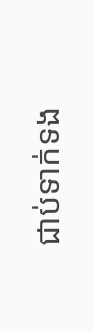ជាប់ទាក់ទង